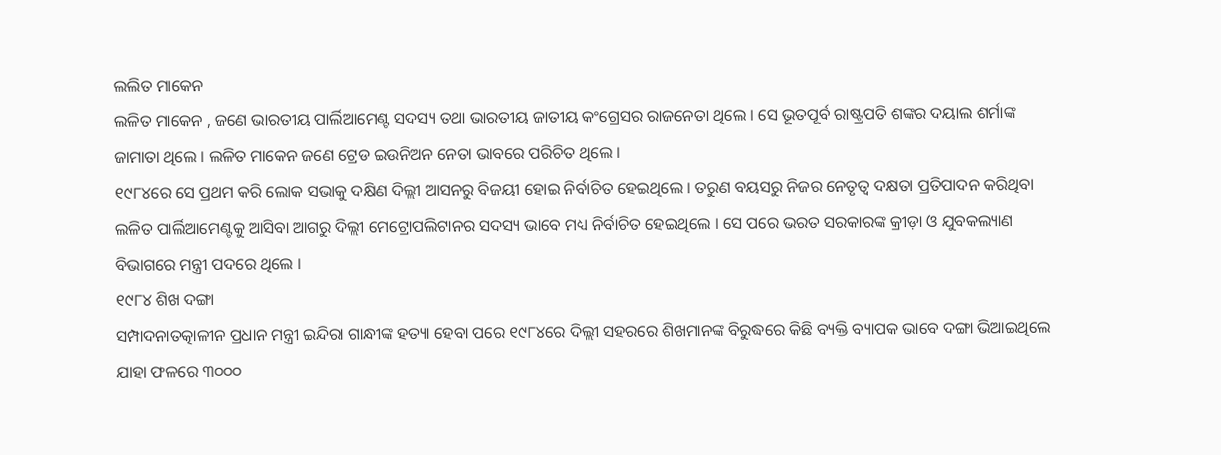ଲଲିତ ମାକେନ
ଲଳିତ ମାକେନ , ଜଣେ ଭାରତୀୟ ପାର୍ଲିଆମେଣ୍ଟ ସଦସ୍ୟ ତଥା ଭାରତୀୟ ଜାତୀୟ କଂଗ୍ରେସର ରାଜନେତା ଥିଲେ । ସେ ଭୂତପୂର୍ବ ରାଷ୍ଟ୍ରପତି ଶଙ୍କର ଦୟାଲ ଶର୍ମାଙ୍କ ଜାମାତା ଥିଲେ । ଲଳିତ ମାକେନ ଜଣେ ଟ୍ରେଡ ଇଉନିଅନ ନେତା ଭାବରେ ପରିଚିତ ଥିଲେ ।
୧୯୮୪ରେ ସେ ପ୍ରଥମ କରି ଲୋକ ସଭାକୁ ଦକ୍ଷିଣ ଦିଲ୍ଲୀ ଆସନରୁ ବିଜୟୀ ହୋଇ ନିର୍ବାଚିତ ହେଇଥିଲେ । ତରୁଣ ବୟସରୁ ନିଜର ନେତୃତ୍ୱ ଦକ୍ଷତା ପ୍ରତିପାଦନ କରିଥିବା ଲଳିତ ପାର୍ଲିଆମେଣ୍ଟକୁ ଆସିବା ଆଗରୁ ଦିଲ୍ଲୀ ମେଟ୍ରୋପଲିଟାନର ସଦସ୍ୟ ଭାବେ ମଧ୍ୟ ନିର୍ବାଚିତ ହେଇଥିଲେ । ସେ ପରେ ଭରତ ସରକାରଙ୍କ କ୍ରୀଡ଼ା ଓ ଯୁବକଲ୍ୟାଣ ବିଭାଗରେ ମନ୍ତ୍ରୀ ପଦରେ ଥିଲେ ।
୧୯୮୪ ଶିଖ ଦଙ୍ଗା
ସମ୍ପାଦନାତତ୍କାଳୀନ ପ୍ରଧାନ ମନ୍ତ୍ରୀ ଇନ୍ଦିରା ଗାନ୍ଧୀଙ୍କ ହତ୍ୟା ହେବା ପରେ ୧୯୮୪ରେ ଦିଲ୍ଲୀ ସହରରେ ଶିଖମାନଙ୍କ ବିରୁଦ୍ଧରେ କିଛି ବ୍ୟକ୍ତି ବ୍ୟାପକ ଭାବେ ଦଙ୍ଗା ଭିଆଇଥିଲେ ଯାହା ଫଳରେ ୩୦୦୦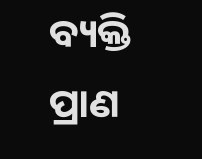ବ୍ୟକ୍ତି ପ୍ରାଣ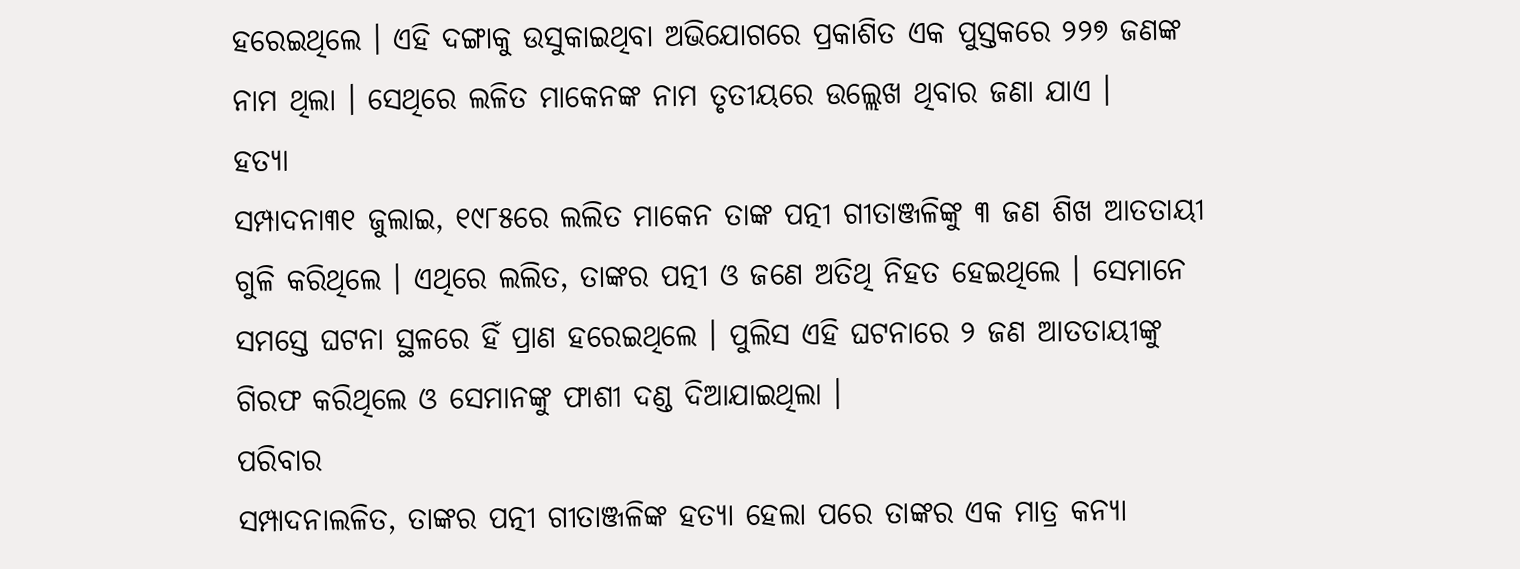ହରେଇଥିଲେ । ଏହି ଦଙ୍ଗାକୁ ଉସୁକାଇଥିବା ଅଭିଯୋଗରେ ପ୍ରକାଶିତ ଏକ ପୁସ୍ତକରେ ୨୨୭ ଜଣଙ୍କ ନାମ ଥିଲା । ସେଥିରେ ଲଳିତ ମାକେନଙ୍କ ନାମ ତୃତୀୟରେ ଉଲ୍ଲେଖ ଥିବାର ଜଣା ଯାଏ ।
ହତ୍ୟା
ସମ୍ପାଦନା୩୧ ଜୁଲାଇ, ୧୯୮୫ରେ ଲଲିତ ମାକେନ ତାଙ୍କ ପତ୍ନୀ ଗୀତାଞ୍ଜଳିଙ୍କୁ ୩ ଜଣ ଶିଖ ଆତତାୟୀ ଗୁଳି କରିଥିଲେ । ଏଥିରେ ଲଲିତ, ତାଙ୍କର ପତ୍ନୀ ଓ ଜଣେ ଅତିଥି ନିହତ ହେଇଥିଲେ । ସେମାନେ ସମସ୍ତେ ଘଟନା ସ୍ଥଳରେ ହିଁ ପ୍ରାଣ ହରେଇଥିଲେ । ପୁଲିସ ଏହି ଘଟନାରେ ୨ ଜଣ ଆତତାୟୀଙ୍କୁ ଗିରଫ କରିଥିଲେ ଓ ସେମାନଙ୍କୁ ଫାଶୀ ଦଣ୍ଡ ଦିଆଯାଇଥିଲା ।
ପରିବାର
ସମ୍ପାଦନାଲଳିତ, ତାଙ୍କର ପତ୍ନୀ ଗୀତାଞ୍ଜଳିଙ୍କ ହତ୍ୟା ହେଲା ପରେ ତାଙ୍କର ଏକ ମାତ୍ର କନ୍ୟା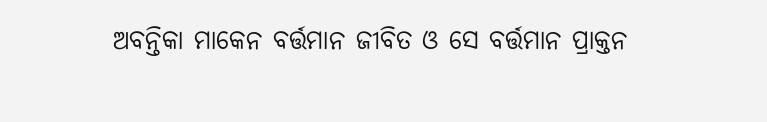ଅବନ୍ତିକା ମାକେନ ବର୍ତ୍ତମାନ ଜୀବିତ ଓ ସେ ବର୍ତ୍ତମାନ ପ୍ରାକ୍ତନ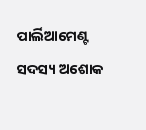ପାର୍ଲିଆମେଣ୍ଟ ସଦସ୍ୟ ଅଶୋକ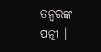ତନ୍ୱରଙ୍କ ପତ୍ନୀ ।